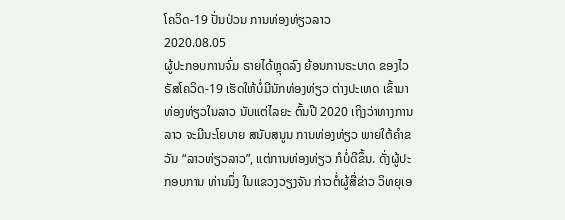ໂຄວິດ-19 ປັ່ນປ່ວນ ການທ່ອງທ່ຽວລາວ
2020.08.05
ຜູ້ປະກອບການຈົ່ມ ຣາຍໄດ້ຫຼຸດລົງ ຍ້ອນການຣະບາດ ຂອງໄວຣັສໂຄວິດ-19 ເຮັດໃຫ້ບໍ່ມີນັກທ່ອງທ່ຽວ ຕ່າງປະເທດ ເຂົ້າມາທ່ອງທ່ຽວໃນລາວ ນັບແຕ່ໄລຍະ ຕົ້ນປີ 2020 ເຖິງວ່າທາງການລາວ ຈະມີນະໂຍບາຍ ສນັບສນູນ ການທ່ອງທ່ຽວ ພາຍໃຕ້ຄຳຂວັນ “ລາວທ່ຽວລາວ”, ແຕ່ການທ່ອງທ່ຽວ ກໍບໍ່ດີຂຶ້ນ. ດັ່ງຜູ້ປະກອບການ ທ່ານນຶ່ງ ໃນແຂວງວຽງຈັນ ກ່າວຕໍ່ຜູ້ສື່ຂ່າວ ວິທຍຸເອ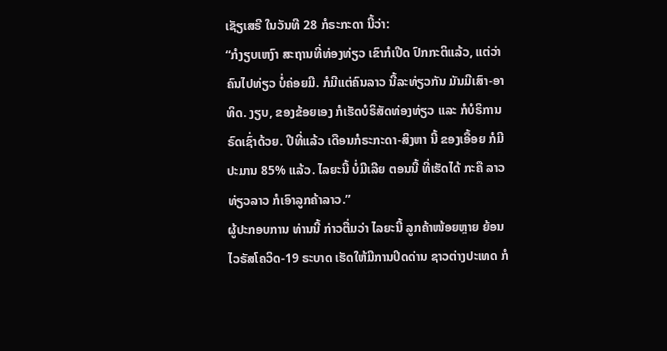ເຊັຽເສຣີ ໃນວັນທີ 28 ກໍຣະກະດາ ນີ້ວ່າ:
“ກໍງຽບເຫງົາ ສະຖານທີ່ທ່ອງທ່ຽວ ເຂົາກໍເປີດ ປົກກະຕິແລ້ວ, ແຕ່ວ່າ ຄົນໄປທ່ຽວ ບໍ່ຄ່ອຍມີ. ກໍມີແຕ່ຄົນລາວ ນີ້ລະທ່ຽວກັນ ມັນມີເສົາ-ອາທິດ. ງຽບ, ຂອງຂ້ອຍເອງ ກໍເຮັດບໍຣິສັດທ່ອງທ່ຽວ ແລະ ກໍບໍຣິການຣົດເຊົ່າດ້ວຍ. ປີທີ່ແລ້ວ ເດືອນກໍຣະກະດາ-ສິງຫາ ນີ້ ຂອງເອື້ອຍ ກໍມີປະມານ 85% ແລ້ວ. ໄລຍະນີ້ ບໍ່ມີເລີຍ ຕອນນີ້ ທີ່ເຮັດໄດ້ ກະຄື ລາວທ່ຽວລາວ ກໍເອົາລູກຄ້າລາວ.”
ຜູ້ປະກອບການ ທ່ານນີ້ ກ່າວຕື່ມວ່າ ໄລຍະນີ້ ລູກຄ້າໜ້ອຍຫຼາຍ ຍ້ອນໄວຣັສໂຄວິດ-19 ຣະບາດ ເຮັດໃຫ້ມີການປິດດ່ານ ຊາວຕ່າງປະເທດ ກໍ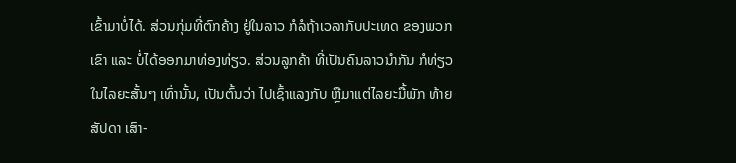ເຂົ້າມາບໍ່ໄດ້. ສ່ວນກຸ່ມທີ່ຕົກຄ້າງ ຢູ່ໃນລາວ ກໍລໍຖ້າເວລາກັບປະເທດ ຂອງພວກເຂົາ ແລະ ບໍ່ໄດ້ອອກມາທ່ອງທ່ຽວ. ສ່ວນລູກຄ້າ ທີ່ເປັນຄົນລາວນຳກັນ ກໍທ່ຽວໃນໄລຍະສັ້ນໆ ເທົ່ານັ້ນ, ເປັນຕົ້ນວ່າ ໄປເຊົ້າແລງກັບ ຫຼືມາແຕ່ໄລຍະມື້ພັກ ທ້າຍສັປດາ ເສົາ-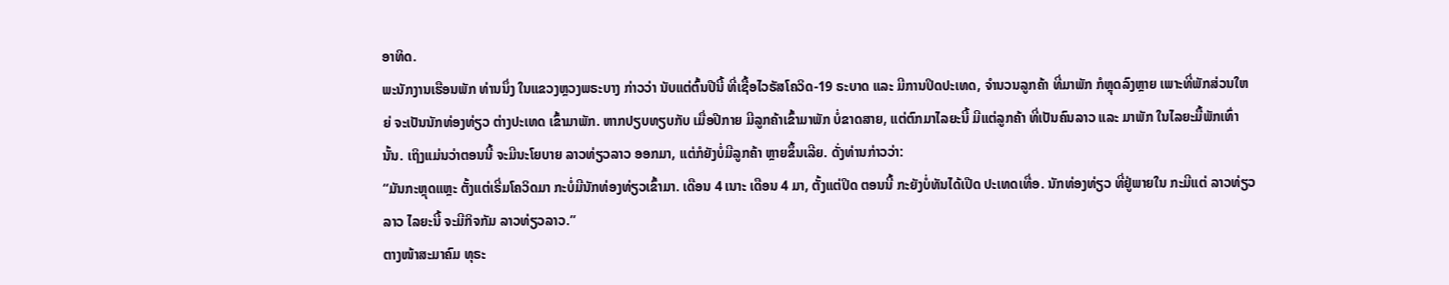ອາທິດ.
ພະນັກງານເຮືອນພັກ ທ່ານນຶ່ງ ໃນແຂວງຫຼວງພຣະບາງ ກ່າວວ່າ ນັບແຕ່ຕົ້ນປີນີ້ ທີ່ເຊື້ອໄວຣັສໂຄວິດ-19 ຣະບາດ ແລະ ມີການປິດປະເທດ, ຈຳນວນລູກຄ້າ ທີ່ມາພັກ ກໍຫຼຸດລົງຫຼາຍ ເພາະທີ່ພັກສ່ວນໃຫຍ່ ຈະເປັນນັກທ່ອງທ່ຽວ ຕ່າງປະເທດ ເຂົ້າມາພັກ. ຫາກປຽບທຽບກັບ ເມື່ອປີກາຍ ມີລູກຄ້າເຂົ້າມາພັກ ບໍ່ຂາດສາຍ, ແຕ່ຕົກມາໄລຍະນີ້ ມີແຕ່ລູກຄ້າ ທີ່ເປັນຄົນລາວ ແລະ ມາພັກ ໃນໄລຍະມື້ພັກເທົ່ານັ້ນ. ເຖິງແມ່ນວ່າຕອນນີ້ ຈະມີນະໂຍບາຍ ລາວທ່ຽວລາວ ອອກມາ, ແຕ່ກໍຍັງບໍ່ມີລູກຄ້າ ຫຼາຍຂຶ້ນເລີຍ. ດັ່ງທ່ານກ່າວວ່າ:
“ມັນກະຫຼຸດແຫຼະ ຕັ້ງແຕ່ເຣີ່ມໂຄວິດມາ ກະບໍ່ມີນັກທ່ອງທ່ຽວເຂົ້າມາ. ເດືອນ 4 ເນາະ ເດືອນ 4 ມາ, ຕັ້ງແຕ່ປິດ ຕອນນີ້ ກະຍັງບໍ່ທັນໄດ້ເປີດ ປະເທດເທື່ອ. ນັກທ່ອງທ່ຽວ ທີ່ຢູ່ພາຍໃນ ກະມີແຕ່ ລາວທ່ຽວລາວ ໄລຍະນີ້ ຈະມີກິຈກັມ ລາວທ່ຽວລາວ.”
ຕາງໜ້າສະມາຄົມ ທຸຣະ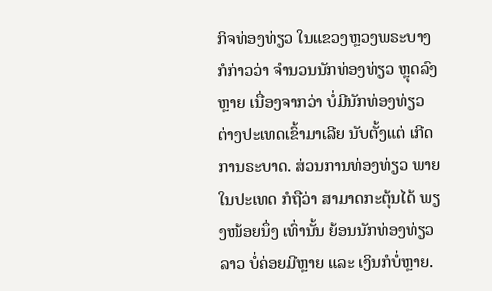ກິຈທ່ອງທ່ຽວ ໃນແຂວງຫຼວງພຣະບາງ ກໍກ່າວວ່າ ຈຳນວນນັກທ່ອງທ່ຽວ ຫຼຸດລົງຫຼາຍ ເນື່ອງຈາກວ່າ ບໍ່ມີນັກທ່ອງທ່ຽວ ຕ່າງປະເທດເຂົ້າມາເລີຍ ນັບຕັ້ງແຕ່ ເກີດການຣະບາດ. ສ່ວນການທ່ອງທ່ຽວ ພາຍໃນປະເທດ ກໍຖືວ່າ ສາມາດກະຕຸ້ນໄດ້ ພຽງໜ້ອຍນຶ່ງ ເທົ່ານັ້ນ ຍ້ອນນັກທ່ອງທ່ຽວລາວ ບໍ່ຄ່ອຍມີຫຼາຍ ແລະ ເງິນກໍບໍ່ຫຼາຍ.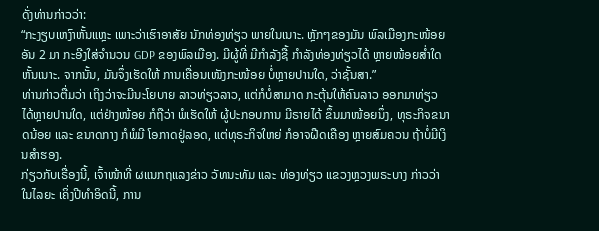ດັ່ງທ່ານກ່າວວ່າ:
“ກະງຽບເຫງົາຫັ້ນແຫຼະ ເພາະວ່າເຮົາອາສັຍ ນັກທ່ອງທ່ຽວ ພາຍໃນເນາະ. ຫຼັກໆຂອງມັນ ພົລເມືອງກະໜ້ອຍ ອັນ 2 ມາ ກະອີງໃສ່ຈຳນວນ GDP ຂອງພົລເມືອງ. ມີຜູ້ທີ່ ມີກຳລັງຊື້ ກຳລັງທ່ອງທ່ຽວໄດ້ ຫຼາຍໜ້ອຍສ່ຳໃດ ຫັ້ນເນາະ. ຈາກນັ້ນ, ມັນຈຶ່ງເຮັດໃຫ້ ການເຄື່ອນເໜັງກະໜ້ອຍ ບໍ່ຫຼາຍປານໃດ, ວ່າຊັ້ນສາ.”
ທ່ານກ່າວຕື່ມວ່າ ເຖິງວ່າຈະມີນະໂຍບາຍ ລາວທ່ຽວລາວ, ແຕ່ກໍບໍ່ສາມາດ ກະຕຸ້ນໃຫ້ຄົນລາວ ອອກມາທ່ຽວ ໄດ້ຫຼາຍປານໃດ, ແຕ່ຢ່າງໜ້ອຍ ກໍຖືວ່າ ພໍເຮັດໃຫ້ ຜູ້ປະກອບການ ມີຣາຍໄດ້ ຂຶ້ນມາໜ້ອຍນຶ່ງ, ທຸຣະກິຈຂນາດນ້ອຍ ແລະ ຂນາດກາງ ກໍພໍມີ ໂອກາດຢູ່ລອດ, ແຕ່ທຸຣະກິຈໃຫຍ່ ກໍອາຈຝືດເຄືອງ ຫຼາຍສົມຄວນ ຖ້າບໍ່ມີເງິນສຳຮອງ.
ກ່ຽວກັບເຣື່ອງນີ້, ເຈົ້າໜ້າທີ່ ຜແນກຖແລງຂ່າວ ວັທນະທັມ ແລະ ທ່ອງທ່ຽວ ແຂວງຫຼວງພຣະບາງ ກ່າວວ່າ ໃນໄລຍະ ເຄິ່ງປີທຳອິດນີ້, ການ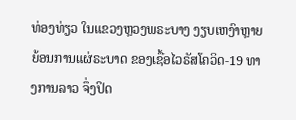ທ່ອງທ່ຽວ ໃນແຂວງຫຼວງພຣະບາງ ງຽບເຫງົາຫຼາຍ ຍ້ອນການແຜ່ຣະບາດ ຂອງເຊື້ອໄວຣັສໂຄວິດ-19 ທາງການລາວ ຈຶ່ງປິດ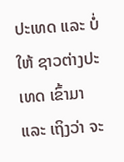ປະເທດ ແລະ ບໍ່ໃຫ້ ຊາວຕ່າງປະເທດ ເຂົ້າມາ ແລະ ເຖິງວ່າ ຈະ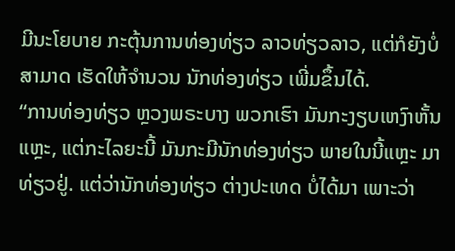ມີນະໂຍບາຍ ກະຕຸ້ນການທ່ອງທ່ຽວ ລາວທ່ຽວລາວ, ແຕ່ກໍຍັງບໍ່ສາມາດ ເຮັດໃຫ້ຈຳນວນ ນັກທ່ອງທ່ຽວ ເພີ່ມຂຶ້ນໄດ້.
“ການທ່ອງທ່ຽວ ຫຼວງພຣະບາງ ພວກເຮົາ ມັນກະງຽບເຫງົາຫັ້ນແຫຼະ, ແຕ່ກະໄລຍະນີ້ ມັນກະມີນັກທ່ອງທ່ຽວ ພາຍໃນນີ້ແຫຼະ ມາທ່ຽວຢູ່. ແຕ່ວ່ານັກທ່ອງທ່ຽວ ຕ່າງປະເທດ ບໍ່ໄດ້ມາ ເພາະວ່າ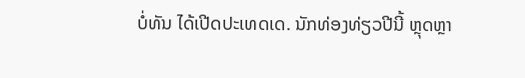ບໍ່ທັນ ໄດ້ເປີດປະເທດເດ. ນັກທ່ອງທ່ຽວປີນີ້ ຫຼຸດຫຼາ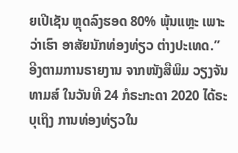ຍເປີເຊັນ ຫຼຸດລົງຮອດ 80% ພຸ້ນແຫຼະ ເພາະວ່າເຮົາ ອາສັຍນັກທ່ອງທ່ຽວ ຕ່າງປະເທດ.”
ອີງຕາມການຣາຍງານ ຈາກໜັງສືພິມ ວຽງຈັນທາມສ໌ ໃນວັນທີ 24 ກໍຣະກະດາ 2020 ໄດ້ຣະບຸເຖິງ ການທ່ອງທ່ຽວໃນ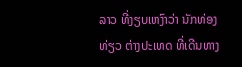ລາວ ທີ່ງຽບເຫງົາວ່າ ນັກທ່ອງທ່ຽວ ຕ່າງປະເທດ ທີ່ເດີນທາງ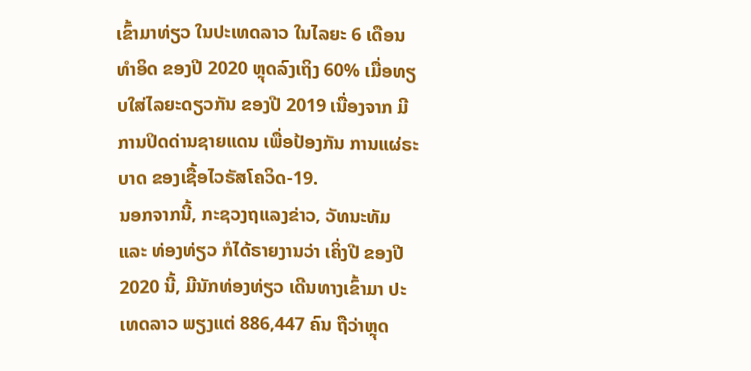ເຂົ້າມາທ່ຽວ ໃນປະເທດລາວ ໃນໄລຍະ 6 ເດືອນທຳອິດ ຂອງປີ 2020 ຫຼຸດລົງເຖິງ 60% ເມື່ອທຽບໃສ່ໄລຍະດຽວກັນ ຂອງປີ 2019 ເນື່ອງຈາກ ມີການປິດດ່ານຊາຍແດນ ເພື່ອປ້ອງກັນ ການແຜ່ຣະບາດ ຂອງເຊື້ອໄວຣັສໂຄວິດ-19.
ນອກຈາກນີ້, ກະຊວງຖແລງຂ່າວ, ວັທນະທັມ ແລະ ທ່ອງທ່ຽວ ກໍໄດ້ຣາຍງານວ່າ ເຄິ່ງປີ ຂອງປີ 2020 ນີ້, ມີນັກທ່ອງທ່ຽວ ເດີນທາງເຂົ້າມາ ປະເທດລາວ ພຽງແຕ່ 886,447 ຄົນ ຖືວ່າຫຼຸດ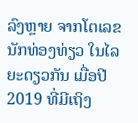ລົງຫຼາຍ ຈາກໂຕເລຂ ນັກທ່ອງທ່ຽວ ໃນໄລຍະດຽວກັນ ເມື່ອປີ 2019 ທີ່ມີເຖິງ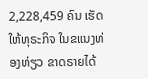2,228,459 ຄົນ ເຮັດໃຫ້ທຸຣະກິຈ ໃນຂແນງທ່ອງທ່ຽວ ຂາດຣາຍໄດ້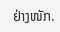ຢ່າງໜັກ.